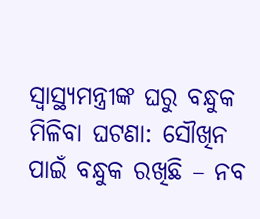ସ୍ୱାସ୍ଥ୍ୟମନ୍ତ୍ରୀଙ୍କ ଘରୁ ବନ୍ଧୁକ ମିଳିବା ଘଟଣା: ସୌଖିନ ପାଇଁ ବନ୍ଧୁକ ରଖିଛି – ନବ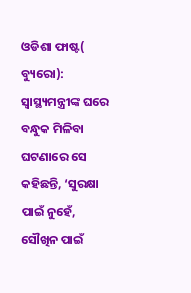ଓଡିଶା ଫାଷ୍ଟ( ବ୍ୟୁରୋ): ସ୍ୱାସ୍ଥ୍ୟମନ୍ତ୍ରୀଙ୍କ ଘରେ ବନ୍ଧୁକ ମିଳିବା ଘଟଣାରେ ସେ କହିଛନ୍ତି, ‘ସୁରକ୍ଷା ପାଇଁ ନୁହେଁ, ସୌଖିନ ପାଇଁ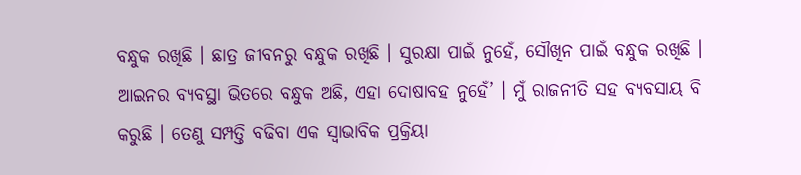ବନ୍ଧୁକ ରଖିଛି । ଛାତ୍ର ଜୀବନରୁ ବନ୍ଧୁକ ରଖିଛି । ସୁରକ୍ଷା ପାଇଁ ନୁହେଁ, ସୌଖିନ ପାଇଁ ବନ୍ଧୁକ ରଖିଛି । ଆଇନର ବ୍ୟବସ୍ଥା ଭିତରେ ବନ୍ଧୁକ ଅଛି, ଏହା ଦୋଷାବହ ନୁହେଁ’ । ମୁଁ ରାଜନୀତି ସହ ବ୍ୟବସାୟ ବି କରୁଛି । ତେଣୁ ସମ୍ପତ୍ତି ବଢିବା ଏକ ସ୍ୱାଭାବିକ ପ୍ରକ୍ରିୟା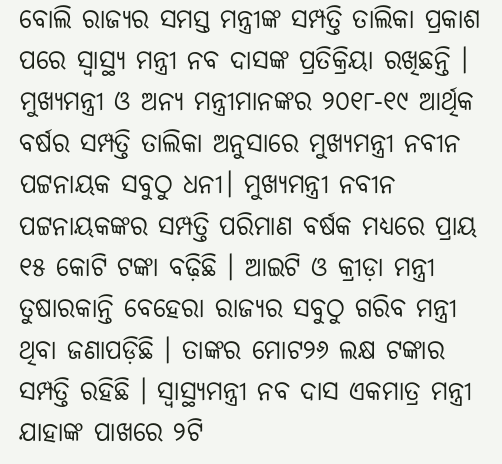ବୋଲି ରାଜ୍ୟର ସମସ୍ତ ମନ୍ତ୍ରୀଙ୍କ ସମ୍ପତ୍ତି ତାଲିକା ପ୍ରକାଶ ପରେ ସ୍ୱାସ୍ଥ୍ୟ ମନ୍ତ୍ରୀ ନବ ଦାସଙ୍କ ପ୍ରତିକ୍ରିୟା ରଖିଛନ୍ତି । ମୁଖ୍ୟମନ୍ତ୍ରୀ ଓ ଅନ୍ୟ ମନ୍ତ୍ରୀମାନଙ୍କର ୨୦୧୮-୧୯ ଆର୍ଥିକ ବର୍ଷର ସମ୍ପତ୍ତି ତାଲିକା ଅନୁସାରେ ମୁଖ୍ୟମନ୍ତ୍ରୀ ନବୀନ ପଟ୍ଟନାୟକ ସବୁଠୁ ଧନୀ। ମୁଖ୍ୟମନ୍ତ୍ରୀ ନବୀନ ପଟ୍ଟନାୟକଙ୍କର ସମ୍ପତ୍ତି ପରିମାଣ ବର୍ଷକ ମଧ୍ୟରେ ପ୍ରାୟ ୧୫ କୋଟି ଟଙ୍କା ବଢ଼ିଛି । ଆଇଟି ଓ କ୍ରୀଡ଼ା ମନ୍ତ୍ରୀ ତୁଷାରକାନ୍ତି ବେହେରା ରାଜ୍ୟର ସବୁଠୁ ଗରିବ ମନ୍ତ୍ରୀ ଥିବା ଜଣାପଡ଼ିଛି । ତାଙ୍କର ମୋଟ୨୬ ଲକ୍ଷ ଟଙ୍କାର ସମ୍ପତ୍ତି ରହିଛି । ସ୍ୱାସ୍ଥ୍ୟମନ୍ତ୍ରୀ ନବ ଦାସ ଏକମାତ୍ର ମନ୍ତ୍ରୀ ଯାହାଙ୍କ ପାଖରେ ୨ଟି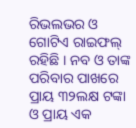ରିଭଲଭର ଓ ଗୋଟିଏ ରାଇଫଲ୍ ରହିଛି । ନବ ଓ ତାଙ୍କ ପରିବାର ପାଖରେ ପ୍ରାୟ ୩୨ଲକ୍ଷ ଟଙ୍କା ଓ ପ୍ରାୟ ଏକ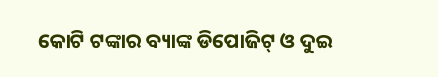କୋଟି ଟଙ୍କାର ବ୍ୟାଙ୍କ ଡିପୋଜିଟ୍ ଓ ଦୁଇ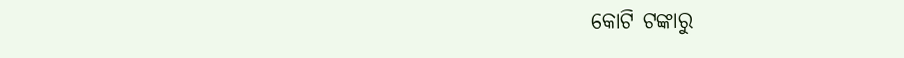କୋଟି ଟଙ୍କାରୁ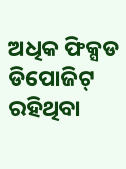ଅଧିକ ଫିକ୍ସଡ ଡିପୋଜିଟ୍ ରହିଥିବା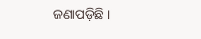ଜଣାପଡ଼ିଛି ।